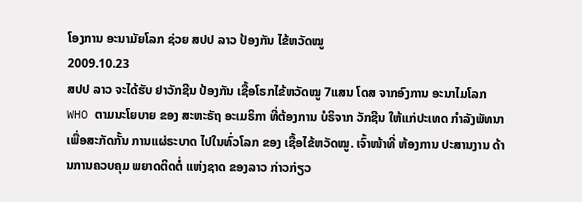ໂອງການ ອະນາມັຍໂລກ ຊ່ວຍ ສປປ ລາວ ປ້ອງກັນ ໄຂ້ຫວັດໝູ
2009.10.23
ສປປ ລາວ ຈະໄດ້ຮັບ ຢາວັກຊີນ ປ້ອງກັນ ເຊື້ອໂຣກໄຂ້ຫວັດໝູ 7ແສນ ໂດສ ຈາກອົງການ ອະນາໄມໂລກ WHO ຕາມນະໂຍບາຍ ຂອງ ສະຫະຣັຖ ອະເມຣິກາ ທີ່ຕ້ອງການ ບໍຣິຈາກ ວັກຊີນ ໃຫ້ແກ່ປະເທດ ກໍາລັງພັທນາ ເພື່ອສະກັດກັ້ນ ການແຜ່ຣະບາດ ໄປໃນທົ່ວໂລກ ຂອງ ເຊື້ອໄຂ້ຫວັດໝູ. ເຈົ້າໜ້າທີ່ ຫ້ອງການ ປະສານງານ ດ້ານການຄວບຄຸມ ພຍາດຕິດຕໍ່ ແຫ່ງຊາດ ຂອງລາວ ກ່າວກ່ຽວ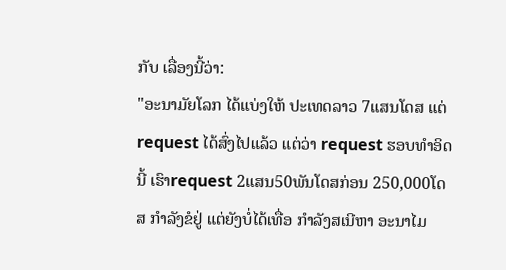ກັບ ເລື່ອງນີ້ວ່າ:
"ອະນາມັຍໂລກ ໄດ້ແບ່ງໃຫ້ ປະເທດລາວ 7ແສນໂດສ ແຕ່ request ໄດ້ສົ່ງໄປແລ້ວ ແຕ່ວ່າ request ຮອບທໍາອິດນີ້ ເຮົາrequest 2ແສນ50ພັນໂດສກ່ອນ 250,000ໂດສ ກໍາລັງຂໍຢູ່ ແຕ່ຍັງບໍ່ໄດ້ເທື່ອ ກໍາລັງສເນີຫາ ອະນາໄມ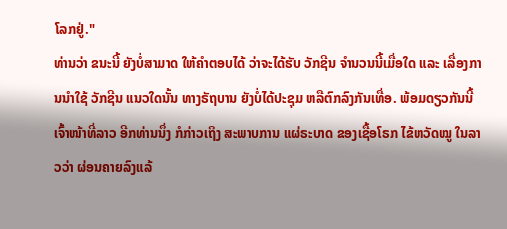ໂລກຢູ່."
ທ່ານວ່າ ຂນະນີ້ ຍັງບໍ່ສາມາດ ໃຫ້ຄໍາຕອບໄດ້ ວ່າຈະໄດ້ຮັບ ວັກຊີນ ຈໍານວນນີ້ເມື່ອໃດ ແລະ ເລື່ອງການນໍາໃຊ້ ວັກຊີນ ແນວໃດນັ້ນ ທາງຣັຖບານ ຍັງບໍ່ໄດ້ປະຊຸມ ຫລືຕົກລົງກັນເທື່ອ. ພ້ອມດຽວກັນນີ້ ເຈົ້າໜ້າທີ່ລາວ ອີກທ່ານນຶ່ງ ກໍກ່າວເຖິງ ສະພາບການ ແຜ່ຣະບາດ ຂອງເຊື້ອໂຣກ ໄຂ້ຫວັດໝູ ໃນລາວວ່າ ຜ່ອນຄາຍລົງແລ້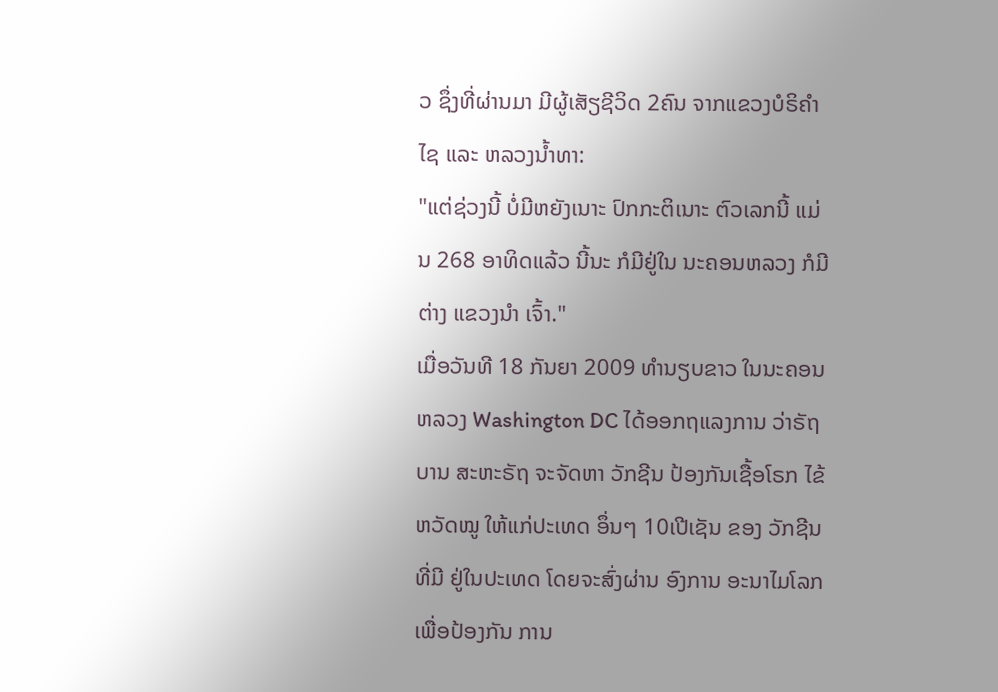ວ ຊຶ່ງທີ່ຜ່ານມາ ມີຜູ້ເສັຽຊີວິດ 2ຄົນ ຈາກແຂວງບໍຣິຄໍາໄຊ ແລະ ຫລວງນໍ້າທາ:
"ແຕ່ຊ່ວງນີ້ ບໍ່ມີຫຍັງເນາະ ປົກກະຕິເນາະ ຕົວເລກນີ້ ແມ່ນ 268 ອາທິດແລ້ວ ນີ້ນະ ກໍມີຢູ່ໃນ ນະຄອນຫລວງ ກໍມີຕ່າງ ແຂວງນໍາ ເຈົ້າ."
ເມື່ອວັນທີ 18 ກັນຍາ 2009 ທໍານຽບຂາວ ໃນນະຄອນຫລວງ Washington DC ໄດ້ອອກຖແລງການ ວ່າຣັຖບານ ສະຫະຣັຖ ຈະຈັດຫາ ວັກຊີນ ປ້ອງກັນເຊື້ອໂຣກ ໄຂ້ຫວັດໝູ ໃຫ້ແກ່ປະເທດ ອຶ່ນໆ 10ເປີເຊັນ ຂອງ ວັກຊີນທີ່ມີ ຢູ່ໃນປະເທດ ໂດຍຈະສົ່ງຜ່ານ ອົງການ ອະນາໄມໂລກ ເພື່ອປ້ອງກັນ ການ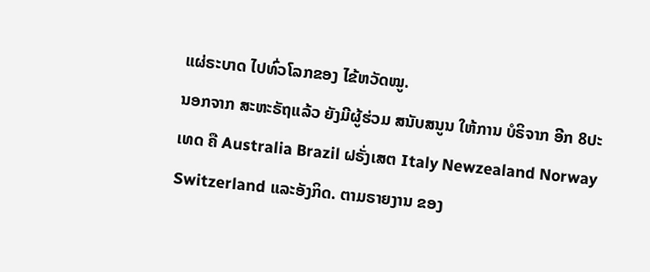ແຜ່ຣະບາດ ໄປທົ່ວໂລກຂອງ ໄຂ້ຫວັດໝູ.
ນອກຈາກ ສະຫະຣັຖແລ້ວ ຍັງມີຜູ້ຮ່ວມ ສນັບສນູນ ໃຫ້ການ ບໍຣິຈາກ ອີກ 8ປະເທດ ຄື Australia Brazil ຝຣັ່ງເສຕ Italy Newzealand Norway Switzerland ແລະອັງກິດ. ຕາມຣາຍງານ ຂອງ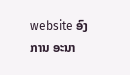website ອົງການ ອະນາ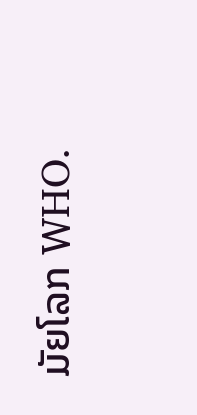ມັຍໂລກ WHO.